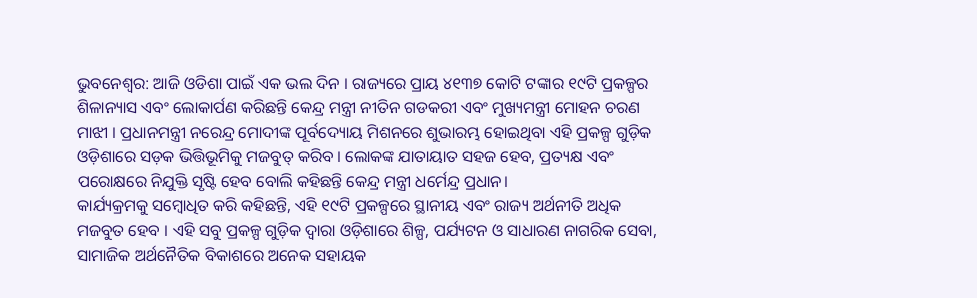ଭୁବନେଶ୍ଵର: ଆଜି ଓଡିଶା ପାଇଁ ଏକ ଭଲ ଦିନ । ରାଜ୍ୟରେ ପ୍ରାୟ ୪୧୩୭ କୋଟି ଟଙ୍କାର ୧୯ଟି ପ୍ରକଳ୍ପର ଶିଳାନ୍ୟାସ ଏବଂ ଲୋକାର୍ପଣ କରିଛନ୍ତି କେନ୍ଦ୍ର ମନ୍ତ୍ରୀ ନୀତିନ ଗଡକରୀ ଏବଂ ମୁଖ୍ୟମନ୍ତ୍ରୀ ମୋହନ ଚରଣ ମାଝୀ । ପ୍ରଧାନମନ୍ତ୍ରୀ ନରେନ୍ଦ୍ର ମୋଦୀଙ୍କ ପୂର୍ବଦ୍ୟୋୟ ମିଶନରେ ଶୁଭାରମ୍ଭ ହୋଇଥିବା ଏହି ପ୍ରକଳ୍ପ ଗୁଡ଼ିକ ଓଡ଼ିଶାରେ ସଡ଼କ ଭିତ୍ତିଭୂମିକୁ ମଜବୁତ୍ କରିବ । ଲୋକଙ୍କ ଯାତାୟାତ ସହଜ ହେବ, ପ୍ରତ୍ୟକ୍ଷ ଏବଂ ପରୋକ୍ଷରେ ନିଯୁକ୍ତି ସୃଷ୍ଟି ହେବ ବୋଲି କହିଛନ୍ତି କେନ୍ଦ୍ର ମନ୍ତ୍ରୀ ଧର୍ମେନ୍ଦ୍ର ପ୍ରଧାନ।
କାର୍ଯ୍ୟକ୍ରମକୁ ସମ୍ବୋଧିତ କରି କହିଛନ୍ତି, ଏହି ୧୯ଟି ପ୍ରକଳ୍ପରେ ସ୍ଥାନୀୟ ଏବଂ ରାଜ୍ୟ ଅର୍ଥନୀତି ଅଧିକ ମଜବୁତ ହେବ । ଏହି ସବୁ ପ୍ରକଳ୍ପ ଗୁଡ଼ିକ ଦ୍ଵାରା ଓଡ଼ିଶାରେ ଶିଳ୍ପ, ପର୍ଯ୍ୟଟନ ଓ ସାଧାରଣ ନାଗରିକ ସେବା, ସାମାଜିକ ଅର୍ଥନୈତିକ ବିକାଶରେ ଅନେକ ସହାୟକ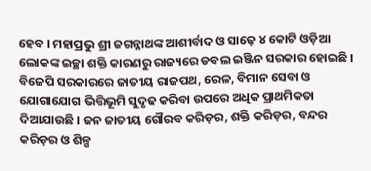ହେବ । ମହାପ୍ରଭୁ ଶ୍ରୀ ଜଗନ୍ନାଥଙ୍କ ଆଶୀର୍ବାଦ ଓ ସାଢ଼େ ୪ କୋଟି ଓଡ଼ିଆ ଲୋକଙ୍କ ଇଚ୍ଛା ଶକ୍ତି କାରଣରୁ ରାଜ୍ୟରେ ଡବଲ ଇଞ୍ଜିନ ସରକାର ହୋଇଛି । ବିଜେପି ସରକାରରେ ଜାତୀୟ ରାଜପଥ, ରେଳ, ବିମାନ ସେବା ଓ ଯୋଗାଯୋଗ ଭିତ୍ତିଭୂମି ସୁଦୃଢ କରିବା ଉପରେ ଅଧିକ ପ୍ରାଥମିକତା ଦିଆଯାଉଛି । ଜନ ଜାତୀୟ ଗୌରବ କରିଡ଼ର, ଶକ୍ତି କରିଡ଼ର, ବନ୍ଦର କରିଡ଼ର ଓ ଶିଳ୍ପ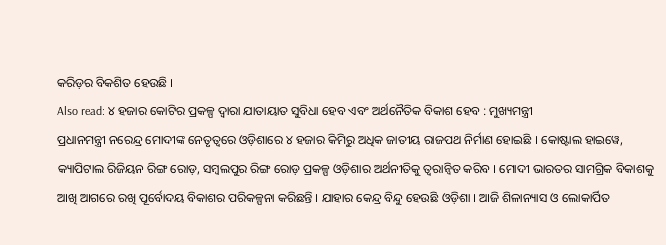କରିଡ଼ର ବିକଶିତ ହେଉଛି ।
Also read: ୪ ହଜାର କୋଟିର ପ୍ରକଳ୍ପ ଦ୍ୱାରା ଯାତାୟାତ ସୁବିଧା ହେବ ଏବଂ ଅର୍ଥନୈତିକ ବିକାଶ ହେବ : ମୁଖ୍ୟମନ୍ତ୍ରୀ
ପ୍ରଧାନମନ୍ତ୍ରୀ ନରେନ୍ଦ୍ର ମୋଦୀଙ୍କ ନେତୃତ୍ୱରେ ଓଡ଼ିଶାରେ ୪ ହଜାର କିମିରୁ ଅଧିକ ଜାତୀୟ ରାଜପଥ ନିର୍ମାଣ ହୋଇଛି । କୋଷ୍ଟାଲ ହାଇୱେ, କ୍ୟାପିଟାଲ ରିଜିୟନ ରିଙ୍ଗ ରୋଡ଼, ସମ୍ବଲପୁର ରିଙ୍ଗ ରୋଡ଼ ପ୍ରକଳ୍ପ ଓଡ଼ିଶାର ଅର୍ଥନୀତିକୁ ତ୍ୱରାନ୍ୱିତ କରିବ । ମୋଦୀ ଭାରତର ସାମଗ୍ରିକ ବିକାଶକୁ ଆଖି ଆଗରେ ରଖି ପୂର୍ବୋଦୟ ବିକାଶର ପରିକଳ୍ପନା କରିଛନ୍ତି । ଯାହାର କେନ୍ଦ୍ର ବିନ୍ଦୁ ହେଉଛି ଓଡ଼ିଶା । ଆଜି ଶିଳାନ୍ୟାସ ଓ ଲୋକାର୍ପିତ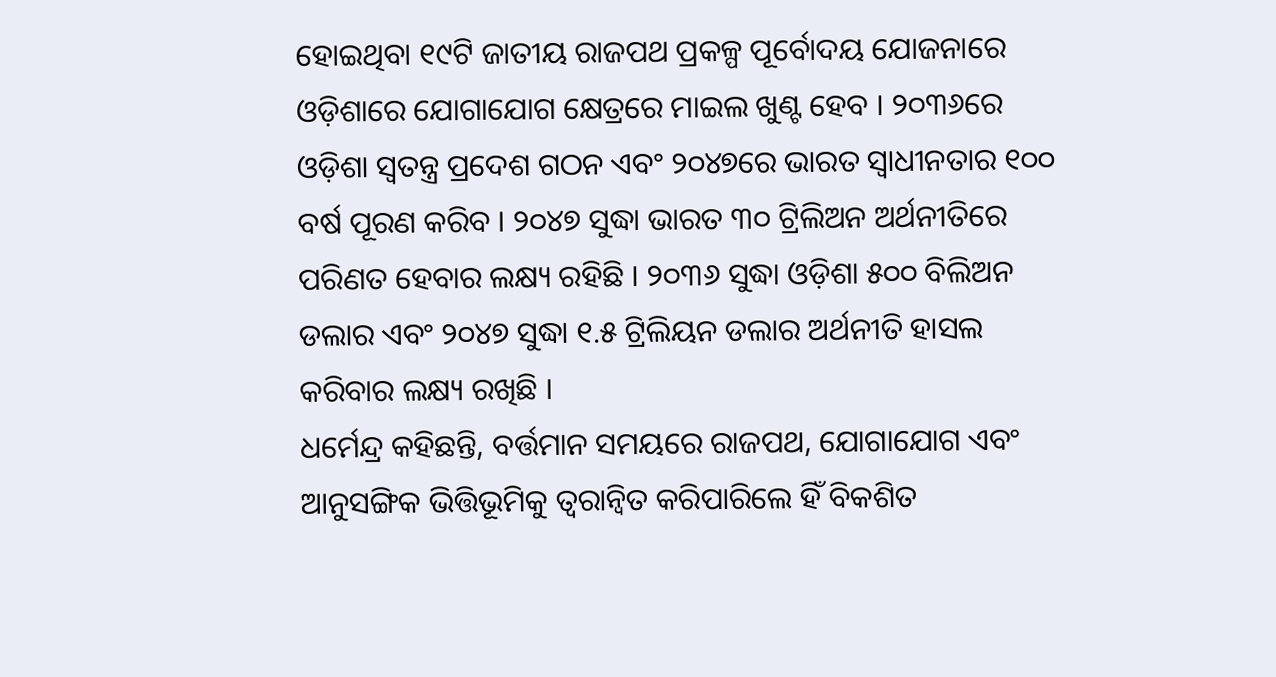ହୋଇଥିବା ୧୯ଟି ଜାତୀୟ ରାଜପଥ ପ୍ରକଳ୍ପ ପୂର୍ବୋଦୟ ଯୋଜନାରେ ଓଡ଼ିଶାରେ ଯୋଗାଯୋଗ କ୍ଷେତ୍ରରେ ମାଇଲ ଖୁଣ୍ଟ ହେବ । ୨୦୩୬ରେ ଓଡ଼ିଶା ସ୍ଵତନ୍ତ୍ର ପ୍ରଦେଶ ଗଠନ ଏବଂ ୨୦୪୭ରେ ଭାରତ ସ୍ବାଧୀନତାର ୧୦୦ ବର୍ଷ ପୂରଣ କରିବ । ୨୦୪୭ ସୁଦ୍ଧା ଭାରତ ୩୦ ଟ୍ରିଲିଅନ ଅର୍ଥନୀତିରେ ପରିଣତ ହେବାର ଲକ୍ଷ୍ୟ ରହିଛି । ୨୦୩୬ ସୁଦ୍ଧା ଓଡ଼ିଶା ୫୦୦ ବିଲିଅନ ଡଲାର ଏବଂ ୨୦୪୭ ସୁଦ୍ଧା ୧.୫ ଟ୍ରିଲିୟନ ଡଲାର ଅର୍ଥନୀତି ହାସଲ କରିବାର ଲକ୍ଷ୍ୟ ରଖିଛି ।
ଧର୍ମେନ୍ଦ୍ର କହିଛନ୍ତି, ବର୍ତ୍ତମାନ ସମୟରେ ରାଜପଥ, ଯୋଗାଯୋଗ ଏବଂ ଆନୁସଙ୍ଗିକ ଭିତ୍ତିଭୂମିକୁ ତ୍ୱରାନ୍ୱିତ କରିପାରିଲେ ହିଁ ବିକଶିତ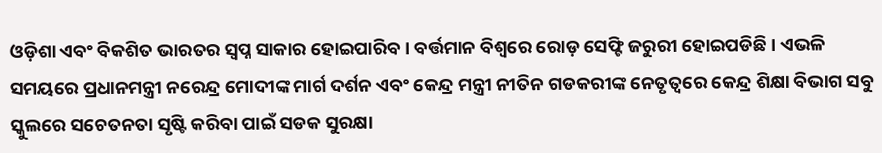ଓଡ଼ିଶା ଏବଂ ବିକଶିତ ଭାରତର ସ୍ବପ୍ନ ସାକାର ହୋଇପାରିବ । ବର୍ତ୍ତମାନ ବିଶ୍ୱରେ ରୋଡ଼ ସେଫ୍ଟି ଜରୁରୀ ହୋଇପଡିଛି । ଏଭଳି ସମୟରେ ପ୍ରଧାନମନ୍ତ୍ରୀ ନରେନ୍ଦ୍ର ମୋଦୀଙ୍କ ମାର୍ଗ ଦର୍ଶନ ଏବଂ କେନ୍ଦ୍ର ମନ୍ତ୍ରୀ ନୀତିନ ଗଡକରୀଙ୍କ ନେତୃତ୍ୱରେ କେନ୍ଦ୍ର ଶିକ୍ଷା ବିଭାଗ ସବୁ ସ୍କୁଲରେ ସଚେତନତା ସୃଷ୍ଟି କରିବା ପାଇଁ ସଡକ ସୁରକ୍ଷା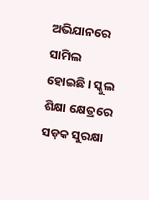ଅଭିଯାନରେ ସାମିଲ ହୋଇଛି । ସ୍କୁଲ ଶିକ୍ଷା କ୍ଷେତ୍ରରେ ସଡ଼କ ସୁରକ୍ଷା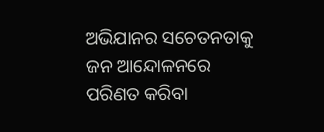ଅଭିଯାନର ସଚେତନତାକୁ ଜନ ଆନ୍ଦୋଳନରେ ପରିଣତ କରିବା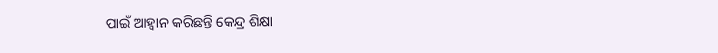ପାଇଁ ଆହ୍ଵାନ କରିଛନ୍ତି କେନ୍ଦ୍ର ଶିକ୍ଷା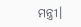ମନ୍ତ୍ରୀ।